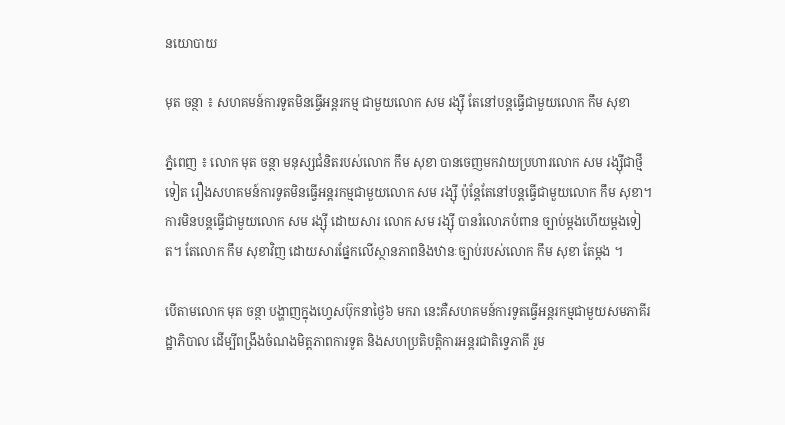នយោបាយ

មុត ចន្ថា ៖ សហគមន៍ការទូតមិនធ្វើអន្តរកម្ម ជាមួយលោក សម រង្ស៊ី តែនៅបន្តធ្វើជាមួយលោក កឹម សុខា

ភ្នំពេញ ៖ លោក មុត ចន្ថា មនុស្សជំនិតរបស់លោក កឹម សុខា បានចេញមកវាយប្រហារលោក សម រង្ស៊ីជាថ្មីទៀត រឿងសហគមន៍ការទូតមិនធ្វើអន្តរកម្មជាមួយលោក សម រង្ស៊ី ប៉ុន្តែតែនៅបន្តធ្វើជាមួយលោក កឹម សុខា។ ការមិនបន្តធ្វើជាមួយលោក សម រង្ស៊ី ដោយសារ លោក សម រង្ស៊ី បានរំលោភបំពាន ច្បាប់ម្តងហើយម្តងទៀត។ តែលោក កឹម សុខាវិញ ដោយសារផ្នែកលើស្ថានភាពនិងឋានៈច្បាប់របស់លោក កឹម សុខា តែម្តង ។

បើតាមលោក មុត ចន្ថា បង្ហាញក្នុងហ្វេសប៊ុកនាថ្ងៃ៦ មករា នេះគឺសហគមន៍ការទូតធ្វើអន្តរកម្មជាមួយសមភាគីរដ្ឋាភិបាល ដើម្បីពង្រឹងចំណងមិត្តភាពការទូត និងសហប្រតិបត្តិការអន្តរជាតិទ្វេភាគី រួម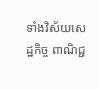ទាំងវិស័យសេដ្ឋកិច្ច ពាណិជ្ជ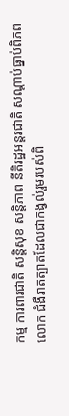កម្ម ការពារជាតិ សន្តិសុខ សន្តិភាព នីតិរដ្ឋអន្តរជាតិ សណ្តាប់ធ្នាប់ពិភពលោក ជំងឺរាតត្បាតដែលជាកង្វល់រួមរបស់ពិ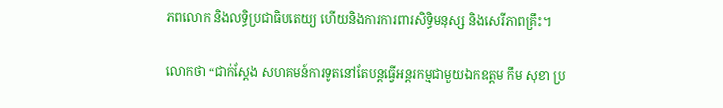ភពលោក និងលទ្ធិប្រជាធិបតេយ្យ ហើយនិងការការពារសិទ្ធិមនុស្ស និងសេរីភាពគ្រឹះ។

លោកថា “ជាក់ស្តែង សហគមន៍ការទូតនៅតែបន្តធ្វើអន្តរកម្មជាមួយឯកឧត្តម កឹម សុខា ប្រ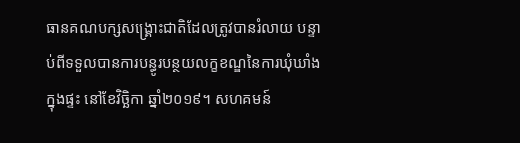ធានគណបក្សសង្រ្គោះជាតិដែលត្រូវបានរំលាយ បន្ទាប់ពីទទួលបានការបន្ធូរបន្ថយលក្ខខណ្ឌនៃការឃុំឃាំងក្នុងផ្ទះ នៅខែវិច្ឆិកា ឆ្នាំ២០១៩។ សហគមន៍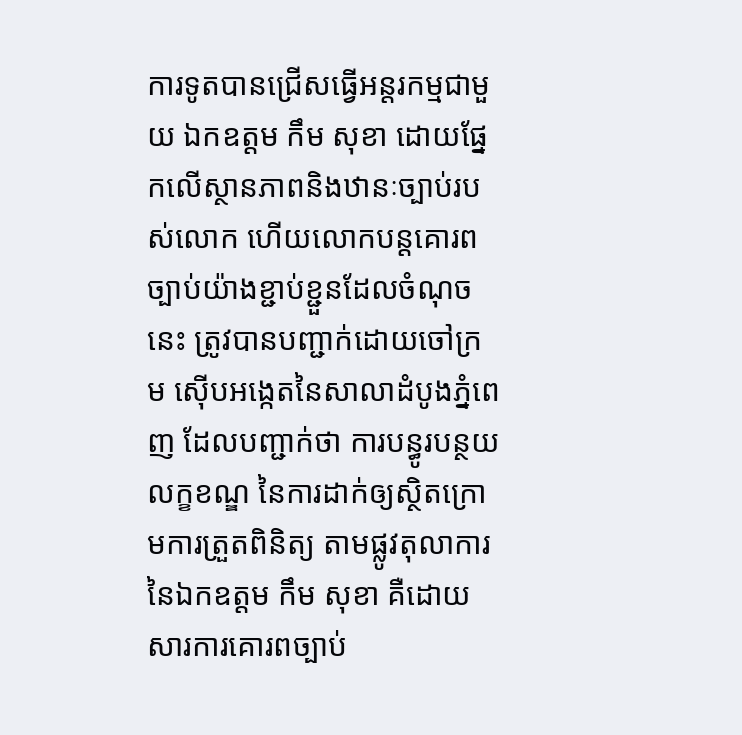ការទូតបានជ្រើសធ្វើអន្តរកម្មជាមួយ ឯកឧត្តម កឹម សុខា ដោយផ្នែកលើស្ថានភាពនិងឋានៈច្បាប់របស់លោក ហើយលោកបន្តគោរពច្បាប់យ៉ាងខ្ជាប់ខ្ជួនដែលចំណុចនេះ ត្រូវបានបញ្ជាក់ដោយចៅក្រម ស៊ើបអង្កេតនៃសាលាដំបូងភ្នំពេញ ដែលបញ្ជាក់ថា ការបន្ធូរបន្ថយលក្ខខណ្ឌ នៃការដាក់ឲ្យស្ថិតក្រោមការត្រួតពិនិត្យ តាមផ្លូវតុលាការនៃឯកឧត្តម កឹម សុខា គឺដោយសារការគោរពច្បាប់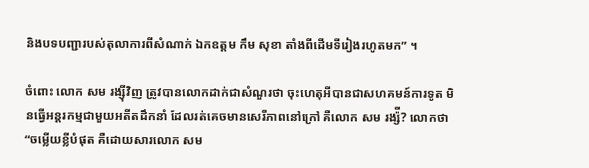និងបទបញ្ជារបស់តុលាការពីសំណាក់ ឯកឧត្តម កឹម សុខា តាំងពីដើមទីរៀងរហូតមក” ។

ចំពោះ លោក សម រង្ស៊ីវិញ ត្រូវបានលោកដាក់ជាសំណួរថា ចុះហេតុអីបានជាសហគមន៍ការទូត មិនធ្វើអន្តរកម្មជាមួយអតីតដឹកនាំ ដែលរត់គេចមានសេរីភាពនៅក្រៅ គឺលោក សម រង្ស៉ី? លោកថា “ចម្លើយខ្លីបំផុត គឺដោយសារលោក សម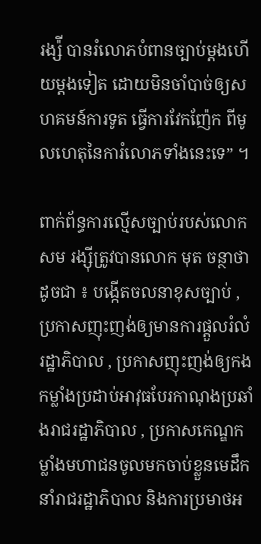រង្ស៉ី បានរំលោភបំពានច្បាប់ម្តងហើយម្តងទៀត ដោយមិនចាំបាច់ឲ្យសហគមន៍ការទូត ធ្វើការវែកញ៉ែក ពីមូលហេតុនៃការំលោភទាំងនេះទេ” ។

ពាក់ព័ន្ធការល្មើសច្បាប់របស់លោក សម រង្ស៊ីត្រូវបានលោក មុត ចន្ថាថា ដូចជា ៖ បង្កើតចលនាខុសច្បាប់ , ប្រកាសញុះញង់ឲ្យមានការផ្តួលរំលំរដ្ឋាភិបាល , ប្រកាសញុះញង់ឲ្យកងកម្លាំងប្រដាប់អាវុធបែរកាណុងប្រឆាំងរាជរដ្ឋាភិបាល , ប្រកាសកេណ្ឌកម្លាំងមហាជនចូលមកចាប់ខ្លួនមេដឹកនាំរាជរដ្ឋាភិបាល និងការប្រមាថអ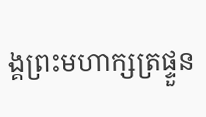ង្គព្រះមហាក្សត្រផ្ទួន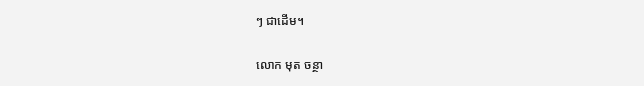ៗ ជាដើម។

លោក មុត ចន្ថា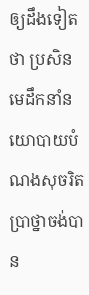ឲ្យដឹងទៀតថា ប្រសិនមេដឹកនាំនយោបាយបំណងសុចរិតប្រាថ្នាចង់បាន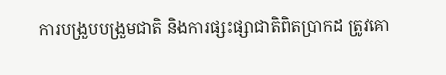ការបង្រួបបង្រួមជាតិ និងការផ្សះផ្សាជាតិពិតប្រាកដ ត្រូវគោ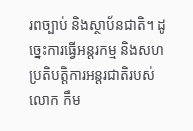រពច្បាប់ និងស្ថាប័នជាតិ។ ដូច្នេះការធ្វើអន្តរកម្ម និងសហប្រតិបត្តិការអន្តរជាតិរបស់លោក កឹម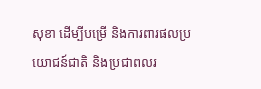សុខា ដើម្បីបម្រើ និងការពារផលប្រយោជន៍ជាតិ និងប្រជាពលរ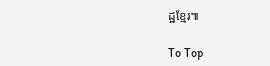ដ្ឋខ្មែរ៕

To Top